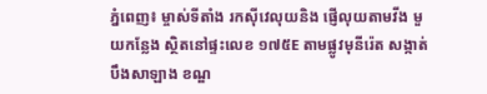ភ្នំពេញ៖ ម្ចាស់ទីតាំង រកស៊ីវេលុយនិង ផ្ញើលុយតាមវីង មួយកន្លែង ស្ថិតនៅផ្ទះលេខ ១៧៥E តាមផ្លូវមុនីរ៉េត សង្កាត់បឹងសាឡាង ខណ្ឌ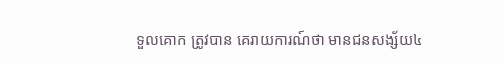ទួលគោក ត្រូវបាន គេរាយការណ៍ថា មានជនសង្ស័យ៤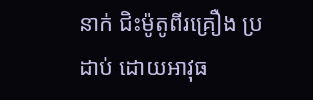នាក់ ជិះម៉ូតូពីរគ្រឿង ប្រដាប់ ដោយអាវុធ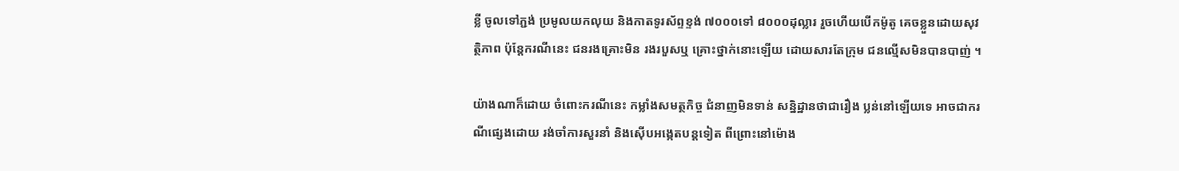ខ្លី ចូលទៅភ្ជង់ ប្រមូលយកលុយ និងកាតទូរស័ព្ទខ្ទង់ ៧០០០ទៅ ៨០០០ដុល្លារ រួចហើយបើកម៉ូតូ គេចខ្លួនដោយសុវត្ថិភាព ប៉ុន្ដែករណីនេះ ជនរងគ្រោះមិន រងរបួសឬ គ្រោះថ្នាក់នោះឡើយ ដោយសារតែក្រុម ជនល្មើសមិនបានបាញ់ ។

យ៉ាងណាក៏ដោយ ចំពោះករណីនេះ កម្លាំងសមត្ថកិច្ច ជំនាញមិនទាន់ សន្និដ្ឋានថាជារឿង ប្លន់នៅឡើយទេ អាចជាករណីផ្សេងដោយ រង់ចាំការសួរនាំ និងស៊ើបអង្កេតបន្ដទៀត ពីព្រោះនៅម៉ោង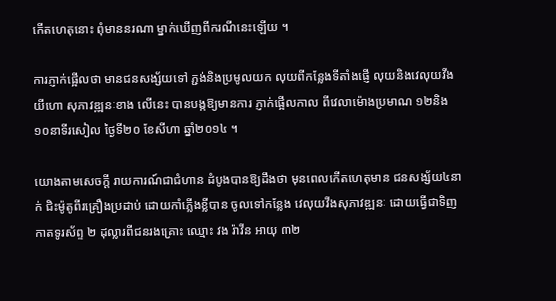កើតហេតុនោះ ពុំមាននរណា ម្នាក់ឃើញពីករណីនេះឡើយ ។

ការភ្ញាក់ផ្អើលថា មានជនសង្ស័យទៅ ភ្ជង់និងប្រមូលយក លុយពីកន្លែងទីតាំងផ្ញើ លុយនិងវេលុយវីង យីហោ សុភាវឌ្ឍនៈខាង លើនេះ បានបង្កឱ្យមានការ ភ្ញាក់ផ្អើលកាល ពីវេលាម៉ោងប្រមាណ ១២និង១០នាទីរសៀល ថ្ងៃទី២០ ខែសីហា ឆ្នាំ២០១៤ ។

យោងតាមសេចក្ដី រាយការណ៍ជាជំហាន ដំបូងបានឱ្យដឹងថា មុនពេលកើតហេតុមាន ជនសង្ស័យ៤នាក់ ជិះម៉ូតូពីរគ្រឿងប្រដាប់ ដោយកាំភ្លើងខ្លីបាន ចូលទៅកន្លែង វេលុយវីងសុភាវឌ្ឍនៈ ដោយធ្វើជាទិញកាតទូរស័ព្ទ ២ ដុល្លារពីជនរងគ្រោះ ឈ្មោះ វង រ៉ាវីន អាយុ ៣២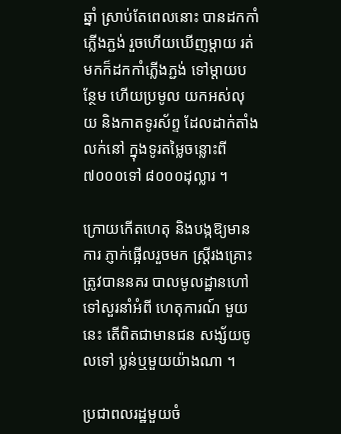ឆ្នាំ ស្រាប់តែពេលនោះ បានដកកាំភ្លើងភ្ជង់ រួចហើយឃើញម្ដាយ រត់មកក៏ដកកាំភ្លើងភ្ជង់ ទៅម្ដាយបន្ថែម ហើយប្រមូល យកអស់លុយ និងកាតទូរស័ព្ទ ដែលដាក់តាំងលក់នៅ ក្នុងទូរតម្លៃចន្លោះពី ៧០០០ទៅ ៨០០០ដុល្លារ ។

ក្រោយកើតហេតុ និងបង្កឱ្យមានការ ភ្ញាក់ផ្អើលរួចមក ស្ដ្រីរងគ្រោះ ត្រូវបាននគរ បាលមូលដ្ឋានហៅ ទៅសួរនាំអំពី ហេតុការណ៍ មួយនេះ តើពិតជាមានជន សង្ស័យចូលទៅ ប្លន់ឬមួយយ៉ាងណា ។

ប្រជាពលរដ្ឋមួយចំ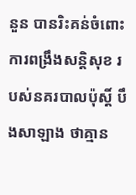នួន បានរិះគន់ចំពោះ ការពង្រឹងសន្ដិសុខ របស់នគរបាលប៉ុស្ដិ៍ បឹងសាឡាង ថាគ្មាន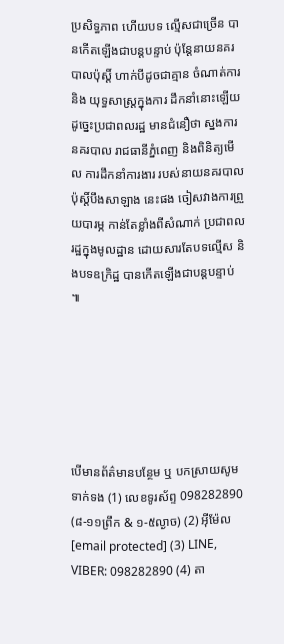ប្រសិទ្ធភាព ហើយបទ ល្មើសជាច្រើន បានកើតឡើងជាបន្ដបន្ទាប់ ប៉ុន្ដែនាយនគរបាលប៉ុស្ដិ៍ ហាក់បីដូចជាគ្មាន ចំណាត់ការនិង យុទ្ធសាស្ដ្រក្នុងការ ដឹកនាំនោះឡើយ ដូច្នេះប្រជាពលរដ្ឋ មានជំនឿថា ស្នងការនគរបាល រាជធានីភ្នំពេញ និងពិនិត្យមើល ការដឹកនាំការងារ របស់នាយនគរបាល ប៉ុស្ដិ៍បឹងសាឡាង នេះផង ចៀសវាងការព្រួយបារម្ភ កាន់តែខ្លាំងពីសំណាក់ ប្រជាពលរដ្ឋក្នុងមូលដ្ឋាន ដោយសារតែបទល្មើស និងបទឧក្រិដ្ឋ បានកើតឡើងជាបន្ដបន្ទាប់ ៕






បើមានព័ត៌មានបន្ថែម ឬ បកស្រាយសូមទាក់ទង (1) លេខទូរស័ព្ទ 098282890 (៨-១១ព្រឹក & ១-៥ល្ងាច) (2) អ៊ីម៉ែល [email protected] (3) LINE, VIBER: 098282890 (4) តា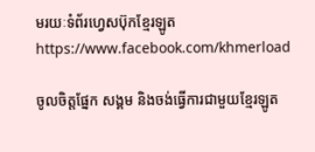មរយៈទំព័រហ្វេសប៊ុកខ្មែរឡូត https://www.facebook.com/khmerload

ចូលចិត្តផ្នែក សង្គម និងចង់ធ្វើការជាមួយខ្មែរឡូត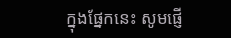ក្នុងផ្នែកនេះ សូមផ្ញើ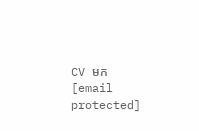CV មក [email protected]